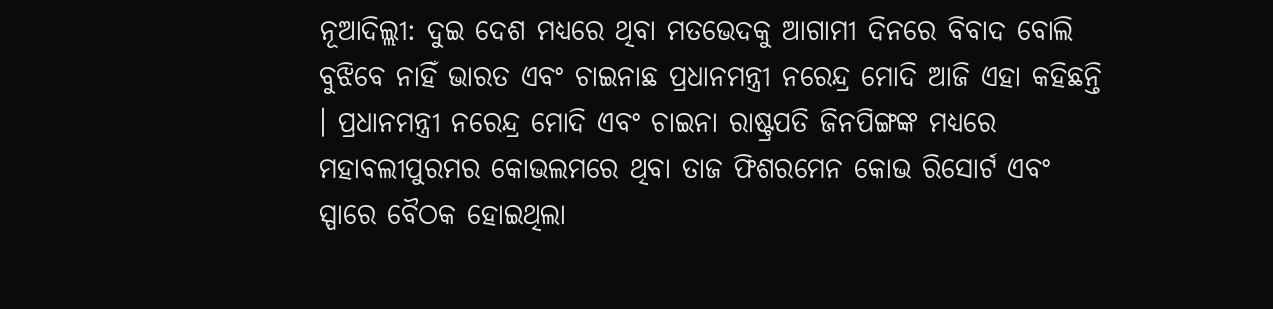ନୂଆଦିଲ୍ଲୀ: ଦୁଇ ଦେଶ ମଧ୍ୟରେ ଥିବା ମତଭେଦକୁ ଆଗାମୀ ଦିନରେ ବିବାଦ ବୋଲି ବୁଝିବେ ନାହିଁ ଭାରତ ଏବଂ ଚାଇନାଛ ପ୍ରଧାନମନ୍ତ୍ରୀ ନରେନ୍ଦ୍ର ମୋଦି ଆଜି ଏହା କହିଛନ୍ତି । ପ୍ରଧାନମନ୍ତ୍ରୀ ନରେନ୍ଦ୍ର ମୋଦି ଏବଂ ଚାଇନା ରାଷ୍ଟ୍ରପତି ଜିନପିଙ୍ଗଙ୍କ ମଧ୍ୟରେ ମହାବଲୀପୁରମର କୋଭଲମରେ ଥିବା ତାଜ ଫିଶରମେନ କୋଭ ରିସୋର୍ଟ ଏବଂ ସ୍ପାରେ ବୈଠକ ହୋଇଥିଲା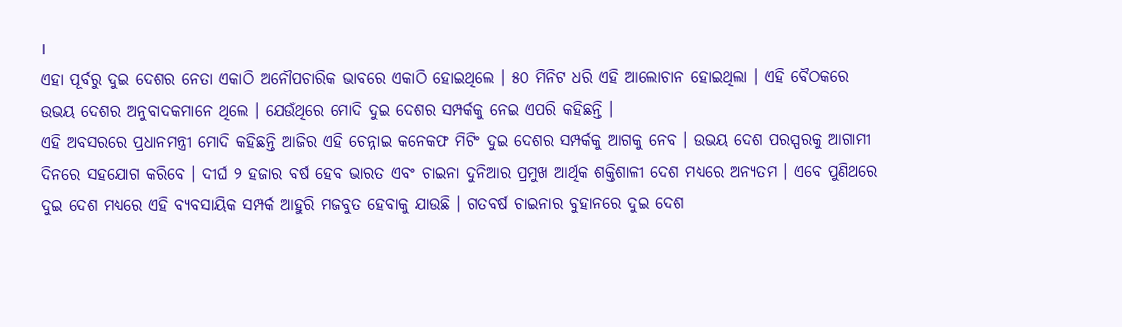।
ଏହା ପୂର୍ବରୁ ଦୁଇ ଦେଶର ନେତା ଏକାଠି ଅନୌପଚାରିକ ଭାବରେ ଏକାଠି ହୋଇଥିଲେ । ୫୦ ମିନିଟ ଧରି ଏହି ଆଲୋଚାନ ହୋଇଥିଲା । ଏହି ବୈଠକରେ ଉଭୟ ଦେଶର ଅନୁବାଦକମାନେ ଥିଲେ । ଯେଉଁଥିରେ ମୋଦି ଦୁଇ ଦେଶର ସମ୍ପର୍କକୁ ନେଇ ଏପରି କହିଛନ୍ତି ।
ଏହି ଅବସରରେ ପ୍ରଧାନମନ୍ତ୍ରୀ ମୋଦି କହିଛନ୍ତି ଆଜିର ଏହି ଚେନ୍ନାଇ କନେକଫ ମିଟିଂ ଦୁଇ ଦେଶର ସମ୍ପର୍କକୁ ଆଗକୁ ନେବ । ଉଭୟ ଦେଶ ପରସ୍ପରକୁ ଆଗାମୀ ଦିନରେ ସହଯୋଗ କରିବେ । ଦୀର୍ଘ ୨ ହଜାର ବର୍ଷ ହେବ ଭାରତ ଏବଂ ଚାଇନା ଦୁନିଆର ପ୍ରମୁଖ ଆର୍ଥିକ ଶକ୍ତିଶାଳୀ ଦେଶ ମଧ୍ୟରେ ଅନ୍ୟତମ । ଏବେ ପୁଣିଥରେ ଦୁଇ ଦେଶ ମଧ୍ୟରେ ଏହି ବ୍ୟବସାୟିକ ସମ୍ପର୍କ ଆହୁରି ମଜବୁତ ହେବାକୁ ଯାଉଛି । ଗତବର୍ଷ ଚାଇନାର ବୁହାନରେ ଦୁଇ ଦେଶ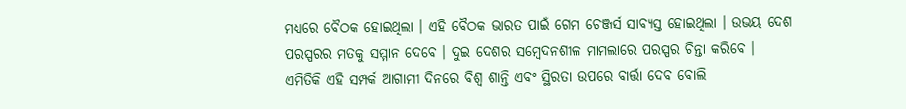ମଧ୍ୟରେ ବୈଠକ ହୋଇଥିଲା । ଏହି ବୈଠକ ଭାରତ ପାଇଁ ଗେମ ଚେଞ୍ଜର୍ସ ସାବ୍ୟସ୍ତ ହୋଇଥିଲା । ଉଭୟ ଦେଶ ପରସ୍ପରର ମତକୁ ସମ୍ମାନ ଦେବେ । ଦୁଇ ଦେଶର ସମ୍ବେଦନଶୀଳ ମାମଲାରେ ପରସ୍ପର ଚିନ୍ତା କରିବେ ।
ଏମିତିକି ଏହି ସମ୍ପର୍କ ଆଗାମୀ ଦିନରେ ବିଶ୍ୱ ଶାନ୍ତି ଏବଂ ସ୍ଥିରତା ଉପରେ ବାର୍ତ୍ତା ଦେବ ବୋଲି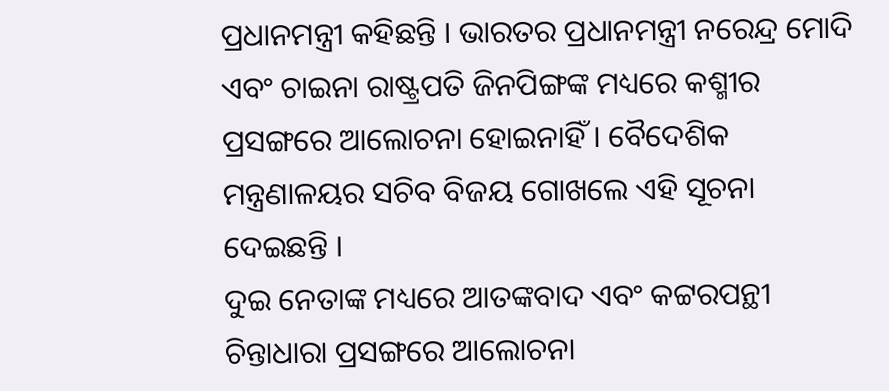ପ୍ରଧାନମନ୍ତ୍ରୀ କହିଛନ୍ତି । ଭାରତର ପ୍ରଧାନମନ୍ତ୍ରୀ ନରେନ୍ଦ୍ର ମୋଦି ଏବଂ ଚାଇନା ରାଷ୍ଟ୍ରପତି ଜିନପିଙ୍ଗଙ୍କ ମଧ୍ୟରେ କଶ୍ମୀର ପ୍ରସଙ୍ଗରେ ଆଲୋଚନା ହୋଇନାହିଁ । ବୈଦେଶିକ ମନ୍ତ୍ରଣାଳୟର ସଚିବ ବିଜୟ ଗୋଖଲେ ଏହି ସୂଚନା ଦେଇଛନ୍ତି ।
ଦୁଇ ନେତାଙ୍କ ମଧ୍ୟରେ ଆତଙ୍କବାଦ ଏବଂ କଟ୍ଟରପନ୍ଥୀ ଚିନ୍ତାଧାରା ପ୍ରସଙ୍ଗରେ ଆଲୋଚନା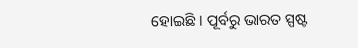ହୋଇଛି । ପୂର୍ବରୁ ଭାରତ ସ୍ପଷ୍ଟ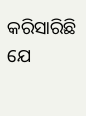କରିସାରିଛି ଯେ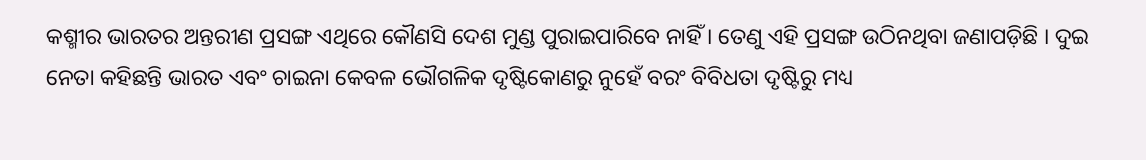କଶ୍ମୀର ଭାରତର ଅନ୍ତରୀଣ ପ୍ରସଙ୍ଗ ଏଥିରେ କୌଣସି ଦେଶ ମୁଣ୍ଡ ପୁରାଇପାରିବେ ନାହିଁ । ତେଣୁ ଏହି ପ୍ରସଙ୍ଗ ଉଠିନଥିବା ଜଣାପଡ଼ିଛି । ଦୁଇ ନେତା କହିଛନ୍ତି ଭାରତ ଏବଂ ଚାଇନା କେବଳ ଭୌଗଳିକ ଦୃଷ୍ଟିକୋଣରୁ ନୁହେଁ ବରଂ ବିବିଧତା ଦୃଷ୍ଟିରୁ ମଧ୍ୟ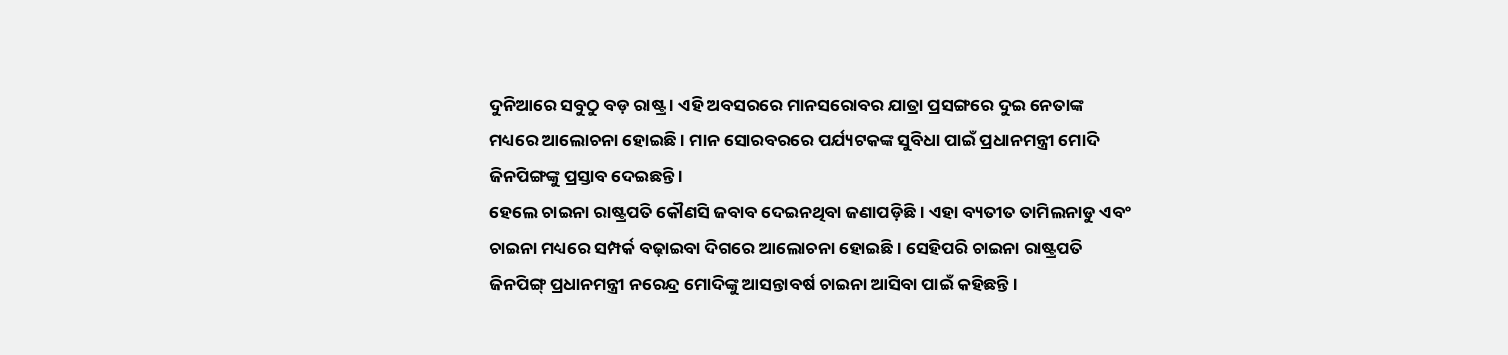ଦୁନିଆରେ ସବୁଠୁ ବଡ଼ ରାଷ୍ଟ୍ର । ଏହି ଅବସରରେ ମାନସରୋବର ଯାତ୍ରା ପ୍ରସଙ୍ଗରେ ଦୁଇ ନେତାଙ୍କ ମଧ୍ୟରେ ଆଲୋଚନା ହୋଇଛି । ମାନ ସୋରବରରେ ପର୍ଯ୍ୟଟକଙ୍କ ସୁବିଧା ପାଇଁ ପ୍ରଧାନମନ୍ତ୍ରୀ ମୋଦି ଜିନପିଙ୍ଗଙ୍କୁ ପ୍ରସ୍ତାବ ଦେଇଛନ୍ତି ।
ହେଲେ ଚାଇନା ରାଷ୍ଟ୍ରପତି କୌଣସି ଜବାବ ଦେଇନଥିବା ଜଣାପଡ଼ିଛି । ଏହା ବ୍ୟତୀତ ତାମିଲନାଡୁ ଏବଂ ଚାଇନା ମଧ୍ୟରେ ସମ୍ପର୍କ ବଢ଼ାଇବା ଦିଗରେ ଆଲୋଚନା ହୋଇଛି । ସେହିପରି ଚାଇନା ରାଷ୍ଟ୍ରପତି ଜିନପିଙ୍ଗ୍ ପ୍ରଧାନମନ୍ତ୍ରୀ ନରେନ୍ଦ୍ର ମୋଦିଙ୍କୁ ଆସନ୍ତାବର୍ଷ ଚାଇନା ଆସିବା ପାଇଁ କହିଛନ୍ତି ।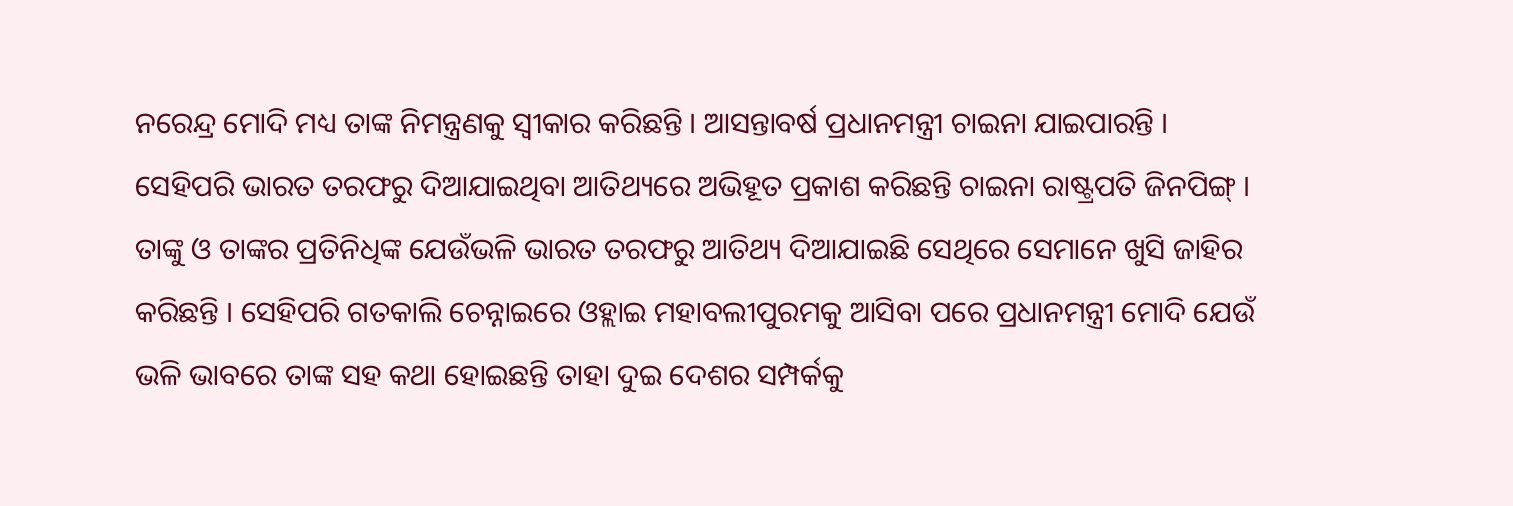ନରେନ୍ଦ୍ର ମୋଦି ମଧ୍ୟ ତାଙ୍କ ନିମନ୍ତ୍ରଣକୁ ସ୍ୱୀକାର କରିଛନ୍ତି । ଆସନ୍ତାବର୍ଷ ପ୍ରଧାନମନ୍ତ୍ରୀ ଚାଇନା ଯାଇପାରନ୍ତି ।
ସେହିପରି ଭାରତ ତରଫରୁ ଦିଆଯାଇଥିବା ଆତିଥ୍ୟରେ ଅଭିହୂତ ପ୍ରକାଶ କରିଛନ୍ତି ଚାଇନା ରାଷ୍ଟ୍ରପତି ଜିନପିଙ୍ଗ୍ । ତାଙ୍କୁ ଓ ତାଙ୍କର ପ୍ରତିନିଧିଙ୍କ ଯେଉଁଭଳି ଭାରତ ତରଫରୁ ଆତିଥ୍ୟ ଦିଆଯାଇଛି ସେଥିରେ ସେମାନେ ଖୁସି ଜାହିର କରିଛନ୍ତି । ସେହିପରି ଗତକାଲି ଚେନ୍ନାଇରେ ଓହ୍ଲାଇ ମହାବଲୀପୁରମକୁ ଆସିବା ପରେ ପ୍ରଧାନମନ୍ତ୍ରୀ ମୋଦି ଯେଉଁ ଭଳି ଭାବରେ ତାଙ୍କ ସହ କଥା ହୋଇଛନ୍ତି ତାହା ଦୁଇ ଦେଶର ସମ୍ପର୍କକୁ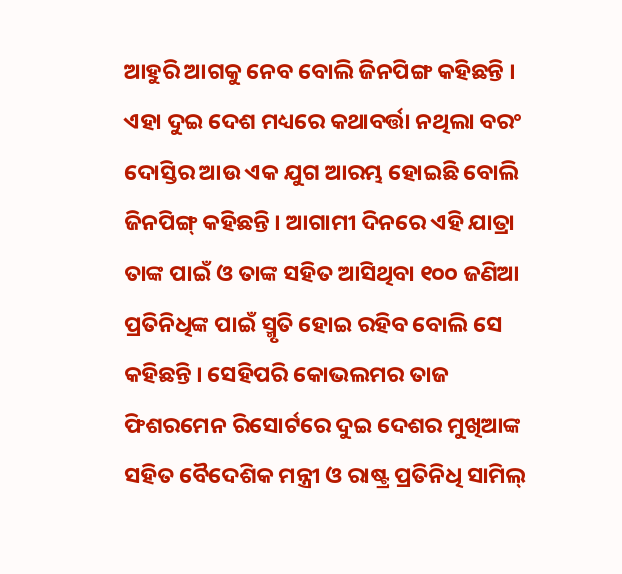ଆହୁରି ଆଗକୁ ନେବ ବୋଲି ଜିନପିଙ୍ଗ କହିଛନ୍ତି ।
ଏହା ଦୁଇ ଦେଶ ମଧ୍ୟରେ କଥାବର୍ତ୍ତା ନଥିଲା ବରଂ ଦୋସ୍ତିର ଆଉ ଏକ ଯୁଗ ଆରମ୍ଭ ହୋଇଛି ବୋଲି ଜିନପିଙ୍ଗ୍ କହିଛନ୍ତି । ଆଗାମୀ ଦିନରେ ଏହି ଯାତ୍ରା ତାଙ୍କ ପାଇଁ ଓ ତାଙ୍କ ସହିତ ଆସିଥିବା ୧୦୦ ଜଣିଆ ପ୍ରତିନିଧିଙ୍କ ପାଇଁ ସ୍ମୃତି ହୋଇ ରହିବ ବୋଲି ସେ କହିଛନ୍ତି । ସେହିପରି କୋଭଲମର ତାଜ ଫିଶରମେନ ରିସୋର୍ଟରେ ଦୁଇ ଦେଶର ମୁଖିଆଙ୍କ ସହିତ ବୈଦେଶିକ ମନ୍ତ୍ରୀ ଓ ରାଷ୍ଟ୍ର ପ୍ରତିନିଧି ସାମିଲ୍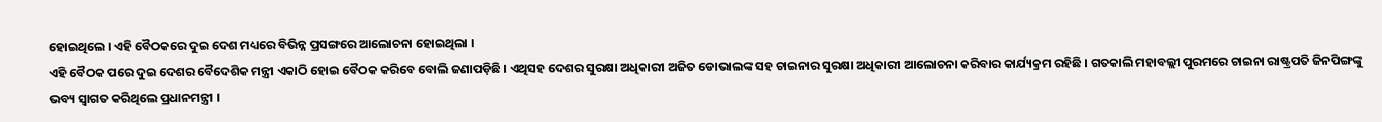ହୋଇଥିଲେ । ଏହି ବୈଠକରେ ଦୁଇ ଦେଶ ମଧ୍ୟରେ ବିଭିନ୍ନ ପ୍ରସଙ୍ଗରେ ଆଲୋଚନା ହୋଇଥିଲା ।
ଏହି ବୈଠକ ପରେ ଦୁଇ ଦେଶର ବୈଦେଶିକ ମନ୍ତ୍ରୀ ଏକାଠି ହୋଇ ବୈଠକ କରିବେ ବୋଲି ଜଣାପଡ଼ିଛି । ଏଥିସହ ଦେଶର ସୁରକ୍ଷା ଅଧିକାରୀ ଅଜିତ ଡୋଭାଲଙ୍କ ସହ ଚାଇନାର ସୁରକ୍ଷା ଅଧିକାରୀ ଆଲୋଚନା କରିବାର କାର୍ଯ୍ୟକ୍ରମ ରହିଛି । ଗତକାଲି ମହାବଲ୍ଲୀ ପୁରମରେ ଚାଇନା ରାଷ୍ଟ୍ରପତି ଜିନପିଙ୍ଗଙ୍କୁ ଭବ୍ୟ ସ୍ୱାଗତ କରିଥିଲେ ପ୍ରଧାନମନ୍ତ୍ରୀ ।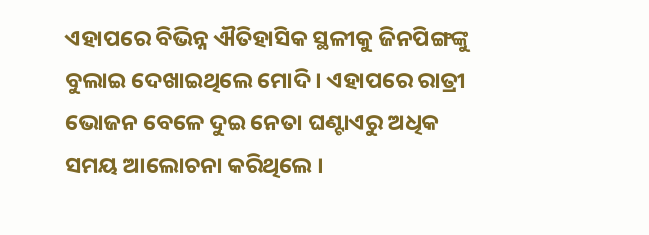ଏହାପରେ ବିଭିନ୍ନ ଐତିହାସିକ ସ୍ଥଳୀକୁ ଜିନପିଙ୍ଗଙ୍କୁ ବୁଲାଇ ଦେଖାଇଥିଲେ ମୋଦି । ଏହାପରେ ରାତ୍ରୀ ଭୋଜନ ବେଳେ ଦୁଇ ନେତା ଘଣ୍ଟାଏରୁ ଅଧିକ ସମୟ ଆଲୋଚନା କରିଥିଲେ ।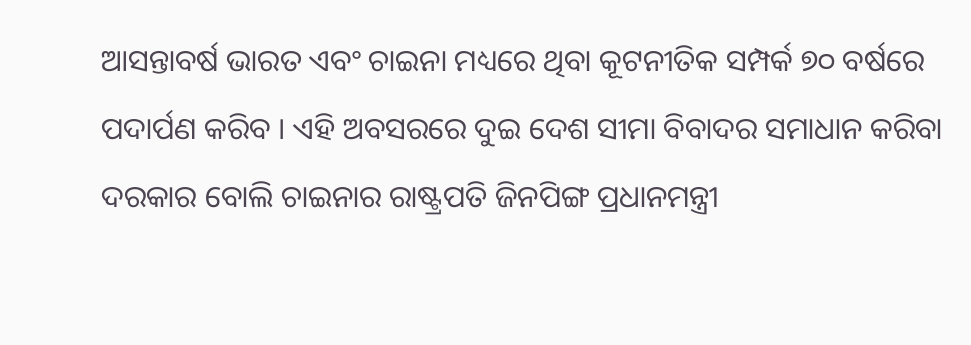ଆସନ୍ତାବର୍ଷ ଭାରତ ଏବଂ ଚାଇନା ମଧ୍ୟରେ ଥିବା କୂଟନୀତିକ ସମ୍ପର୍କ ୭୦ ବର୍ଷରେ ପଦାର୍ପଣ କରିବ । ଏହି ଅବସରରେ ଦୁଇ ଦେଶ ସୀମା ବିବାଦର ସମାଧାନ କରିବା ଦରକାର ବୋଲି ଚାଇନାର ରାଷ୍ଟ୍ରପତି ଜିନପିଙ୍ଗ ପ୍ରଧାନମନ୍ତ୍ରୀ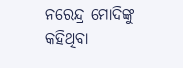ନରେନ୍ଦ୍ର ମୋଦିଙ୍କୁ କହିଥିବା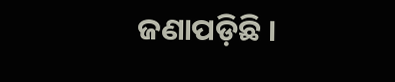ଜଣାପଡ଼ିଛି ।